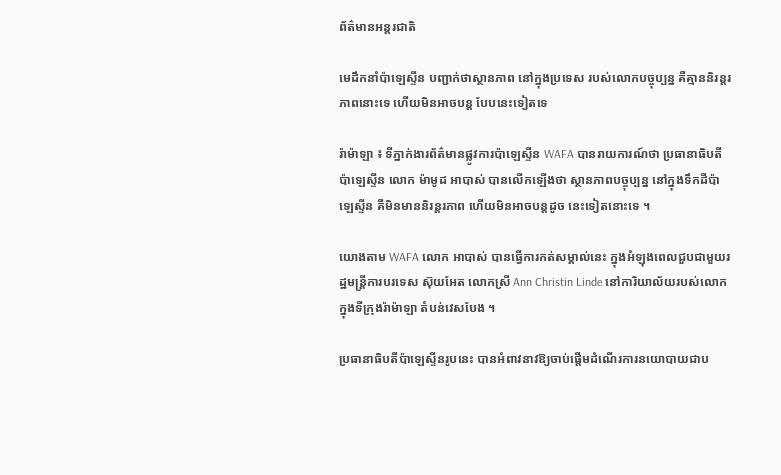ព័ត៌មានអន្តរជាតិ

មេដឹកនាំប៉ាឡេស្ទីន បញ្ជាក់ថាស្ថានភាព នៅក្នុងប្រទេស របស់លោកបច្ចុប្បន្ន គឺគ្មាននិរន្ដរភាពនោះទេ ហើយមិនអាចបន្ដ បែបនេះទៀតទេ

រ៉ាម៉ាឡា ៖ ទីភ្នាក់ងារព័ត៌មានផ្លូវការប៉ាឡេស្ទីន WAFA បានរាយការណ៍ថា ប្រធានាធិបតី ប៉ាឡេស្ទីន លោក ម៉ាមូដ អាបាស់ បានលើកឡើងថា ស្ថានភាពបច្ចុប្បន្ន នៅក្នុងទឹកដីប៉ាឡេស្ទីន គឺមិនមាននិរន្តរភាព ហើយមិនអាចបន្តដូច នេះទៀតនោះទេ ។

យោងតាម WAFA លោក អាបាស់ បានធ្វើការកត់សម្គាល់នេះ ក្នុងអំឡុងពេលជួបជាមួយរដ្ឋមន្ត្រីការបរទេស ស៊ុយអែត លោកស្រី Ann Christin Linde នៅការិយាល័យរបស់លោក ក្នុងទីក្រុងរ៉ាម៉ាឡា តំបន់វេសបែង ។

ប្រធានាធិបតីប៉ាឡេស្ទីនរូបនេះ បានអំពាវនាវឱ្យចាប់ផ្តើមដំណើរការនយោបាយជាប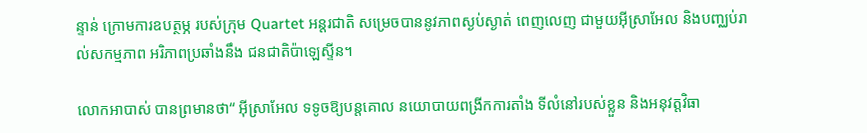ន្ទាន់ ក្រោមការឧបត្ថម្ភ របស់ក្រុម Quartet អន្តរជាតិ សម្រេចបាននូវភាពស្ងប់ស្ងាត់ ពេញលេញ ជាមួយអ៊ីស្រាអែល និងបញ្ឈប់រាល់សកម្មភាព អរិភាពប្រឆាំងនឹង ជនជាតិប៉ាឡេស្ទីន។

លោកអាបាស់ បានព្រមានថា“ អ៊ីស្រាអែល ទទូចឱ្យបន្តគោល នយោបាយពង្រីកការតាំង ទីលំនៅរបស់ខ្លួន និងអនុវត្តវិធា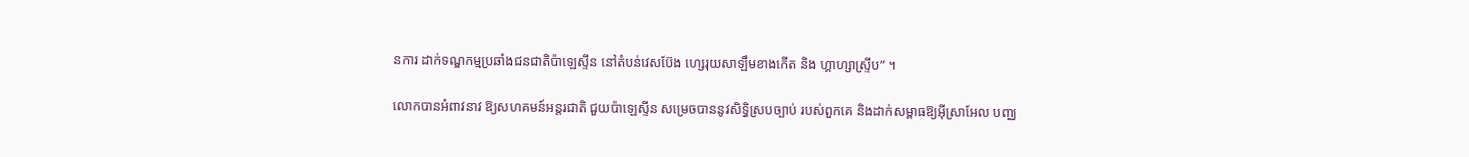នការ ដាក់ទណ្ឌកម្មប្រឆាំងជនជាតិប៉ាឡេស្ទីន នៅតំបន់វេសប៊ែង ហ្សេរុយសាឡឹមខាងកើត និង ហ្គាហ្សាស្ទ្រីប” ។

លោកបានអំពាវនាវ ឱ្យសហគមន៍អន្តរជាតិ ជួយប៉ាឡេស្ទីន សម្រេចបាននូវសិទ្ធិស្របច្បាប់ របស់ពួកគេ និងដាក់សម្ពាធឱ្យអ៊ីស្រាអែល បញ្ឈ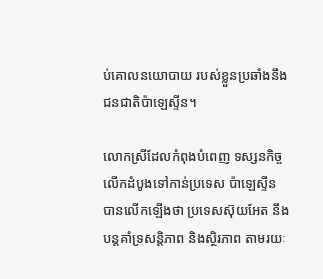ប់គោលនយោបាយ របស់ខ្លួនប្រឆាំងនឹង ជនជាតិប៉ាឡេស្ទីន។

លោកស្រីដែលកំពុងបំពេញ ទស្សនកិច្ចលើកដំបូងទៅកាន់ប្រទេស ប៉ាឡេស្ទីន បានលើកឡើងថា ប្រទេសស៊ុយអែត នឹងបន្តគាំទ្រសន្តិភាព និងស្ថិរភាព តាមរយៈ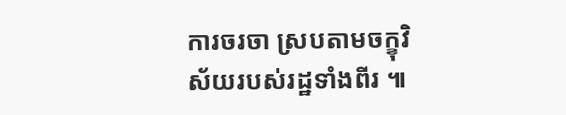ការចរចា ស្របតាមចក្ខុវិស័យរបស់រដ្ឋទាំងពីរ ៕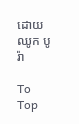ដោយ ឈូក បូរ៉ា

To Top